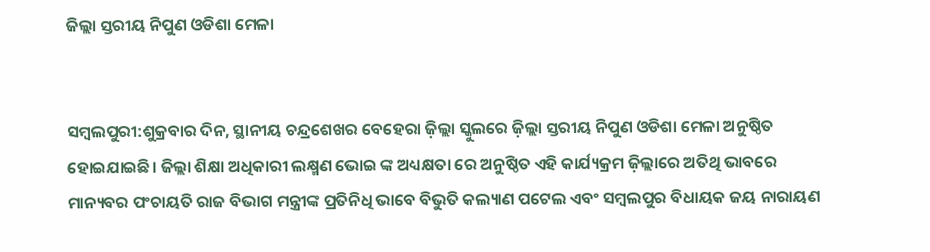ଜିଲ୍ଲା ସ୍ତରୀୟ ନିପୁଣ ଓଡିଶା ମେଳା


ସମ୍ବଲପୁରୀ:ଶୁକ୍ରବାର ଦିନ, ସ୍ଥାନୀୟ ଚନ୍ଦ୍ରଶେଖର ବେହେରା ଜ଼ିଲ୍ଲା ସ୍କୁଲରେ ଜ଼ିଲ୍ଲା ସ୍ତରୀୟ ନିପୁଣ ଓଡିଶା ମେଳା ଅନୁଷ୍ଠିତ ହୋଇଯାଇଛି। ଜିଲ୍ଲା ଶିକ୍ଷା ଅଧିକାରୀ ଲକ୍ଷ୍ମଣ ଭୋଇ ଙ୍କ ଅଧ୍ୟକ୍ଷତା ରେ ଅନୁଷ୍ଠିତ ଏହି କାର୍ଯ୍ୟକ୍ରମ ଜ଼ିଲ୍ଲାରେ ଅତିଥି ଭାବରେ ମାନ୍ୟବର ପଂଚାୟତି ରାଜ ବିଭାଗ ମନ୍ତ୍ରୀଙ୍କ ପ୍ରତିନିଧି ଭାବେ ବିଭୁତି କଲ୍ୟାଣ ପଟେଲ ଏବଂ ସମ୍ବଲପୁର ବିଧାୟକ ଜୟ ନାରାୟଣ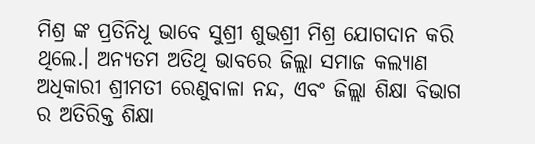ମିଶ୍ର ଙ୍କ ପ୍ରତିନିଧୂ ଭାବେ ସୁଶ୍ରୀ ଶୁଭଶ୍ରୀ ମିଶ୍ର ଯୋଗଦାନ କରି ଥିଲେ.। ଅନ୍ୟତମ ଅତିଥି ଭାବରେ ଜିଲ୍ଲା ସମାଜ କଲ୍ୟାଣ ଅଧିକାରୀ ଶ୍ରୀମତୀ ରେଣୁବାଳା ନନ୍ଦ, ଏବଂ ଜିଲ୍ଲା ଶିକ୍ଷା ବିଭାଗ ର ଅତିରିକ୍ତ ଶିକ୍ଷା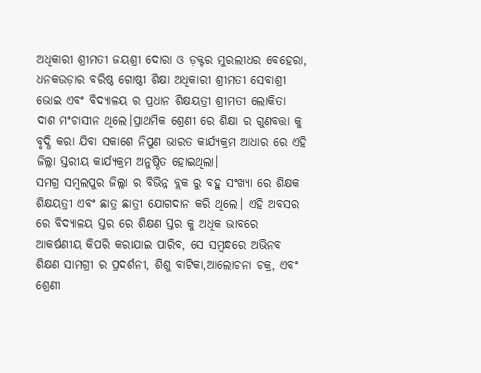ଅଧିକାରୀ ଶ୍ରୀମତୀ ଜୟଶ୍ରୀ ଦୋରା ଓ ଡ଼କ୍ଟର ମୁରଲୀଧର ବେହେରା, ଧନକଉଡ଼ାର ବରିଷ୍ଠ ଗୋଷ୍ଠୀ ଶିକ୍ଷା ଅଧିକାରୀ ଶ୍ରୀମତୀ ସେବାଶ୍ରୀ ଭୋଇ ଏବଂ ବିଦ୍ୟାଳୟ ର ପ୍ରଧାନ ଶିକ୍ଷୟତ୍ରୀ ଶ୍ରୀମତୀ ଲୋକିତା ଦାଶ ମଂଚାସୀନ ଥିଲେ।ପ୍ରାଥମିକ ଶ୍ରେଣୀ ରେ ଶିକ୍ଷା ର ଗୁଣବତ୍ତା କୁ ବୃଦ୍ଧି କରା ଯିବା ସକାଶେ ନିପୁଣ ଭାରତ କାର୍ଯ୍ୟକ୍ରମ ଆଧାର ରେ ଏହି ଜିଲ୍ଲା ସ୍ତରୀୟ କାର୍ଯ୍ୟକ୍ରମ ଅନୁଷ୍ଠିତ ହୋଇଥିଲା।
ସମଗ୍ର ସମ୍ବଲପୁର ଜିଲ୍ଲା ର ବିଭିନ୍ନ ବ୍ଲକ ରୁ ବହୁ ସଂଖ୍ୟା ରେ ଶିକ୍ଷକ ଶିକ୍ଷୟତ୍ରୀ ଏବଂ ଛାତ୍ର ଛାତ୍ରୀ ଯୋଗଦାନ କରି ଥିଲେ। ଏହି ଅବସର ରେ ବିଦ୍ୟାଳୟ ସ୍ତର ରେ ଶିକ୍ଷଣ ସ୍ତର କୁ ଅଧିକ ଭାବରେ ଆକର୍ଷଣୀୟ କିପରି କରାଯାଇ ପାରିବ, ସେ ସମ୍ବନ୍ଧରେ ଅଭିନବ ଶିକ୍ଷଣ ସାମଗ୍ରୀ ର ପ୍ରଦର୍ଶନୀ, ଶିଶୁ ବାଟିକା,ଆଲୋଚନା ଚକ୍ର, ଏବଂ ଶ୍ରେଣୀ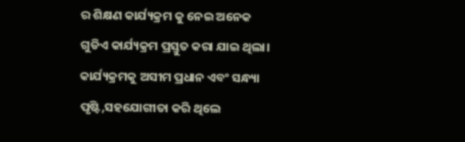ର ଶିକ୍ଷଣ କାର୍ଯ୍ୟକ୍ରମ କୁ ନେଇ ଅନେକ ଗୁଡିଏ କାର୍ଯ୍ୟକ୍ରମ ପ୍ରସ୍ତୁତ କରା ଯାଇ ଥିଲା। କାର୍ଯ୍ୟକ୍ରମକୁ ଅସୀମ ପ୍ରଧାନ ଏବଂ ସନ୍ଧ୍ୟା ପୃଷ୍ଟି,ସହଯୋଗୀତା କରି ଥିଲେ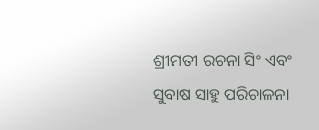ଶ୍ରୀମତୀ ରଚନା ସିଂ ଏବଂ ସୁବାଷ ସାହୁ ପରିଚାଳନା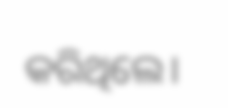କରିଥିଲେ।